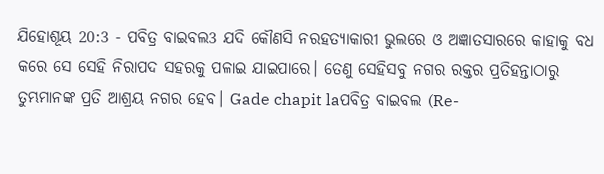ଯିହୋଶୂୟ 20:3 - ପବିତ୍ର ବାଇବଲ3 ଯଦି କୌଣସି ନରହତ୍ୟାକାରୀ ଭୁଲରେ ଓ ଅଜ୍ଞାତସାରରେ କାହାକୁ ବଧ କରେ ସେ ସେହି ନିରାପଦ ସହରକୁ ପଳାଇ ଯାଇପାରେ। ତେଣୁ ସେହିସବୁ ନଗର ରକ୍ତର ପ୍ରତିହନ୍ତାଠାରୁ ତୁମ୍ଭମାନଙ୍କ ପ୍ରତି ଆଶ୍ରୟ ନଗର ହେବ। Gade chapit laପବିତ୍ର ବାଇବଲ (Re-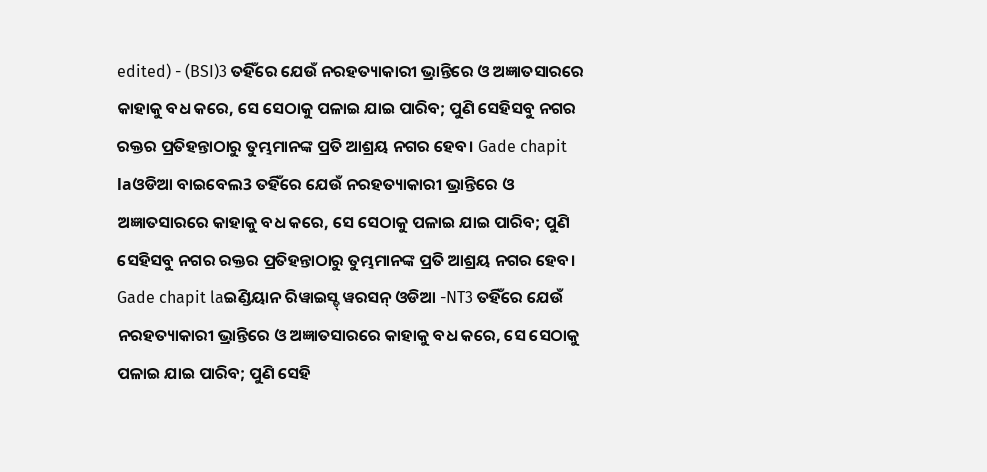edited) - (BSI)3 ତହିଁରେ ଯେଉଁ ନରହତ୍ୟାକାରୀ ଭ୍ରାନ୍ତିରେ ଓ ଅଜ୍ଞାତସାରରେ କାହାକୁ ବଧ କରେ, ସେ ସେଠାକୁ ପଳାଇ ଯାଇ ପାରିବ; ପୁଣି ସେହିସବୁ ନଗର ରକ୍ତର ପ୍ରତିହନ୍ତାଠାରୁ ତୁମ୍ଭମାନଙ୍କ ପ୍ରତି ଆଶ୍ରୟ ନଗର ହେବ। Gade chapit laଓଡିଆ ବାଇବେଲ3 ତହିଁରେ ଯେଉଁ ନରହତ୍ୟାକାରୀ ଭ୍ରାନ୍ତିରେ ଓ ଅଜ୍ଞାତସାରରେ କାହାକୁ ବଧ କରେ, ସେ ସେଠାକୁ ପଳାଇ ଯାଇ ପାରିବ; ପୁଣି ସେହିସବୁ ନଗର ରକ୍ତର ପ୍ରତିହନ୍ତାଠାରୁ ତୁମ୍ଭମାନଙ୍କ ପ୍ରତି ଆଶ୍ରୟ ନଗର ହେବ। Gade chapit laଇଣ୍ଡିୟାନ ରିୱାଇସ୍ଡ୍ ୱରସନ୍ ଓଡିଆ -NT3 ତହିଁରେ ଯେଉଁ ନରହତ୍ୟାକାରୀ ଭ୍ରାନ୍ତିରେ ଓ ଅଜ୍ଞାତସାରରେ କାହାକୁ ବଧ କରେ, ସେ ସେଠାକୁ ପଳାଇ ଯାଇ ପାରିବ; ପୁଣି ସେହି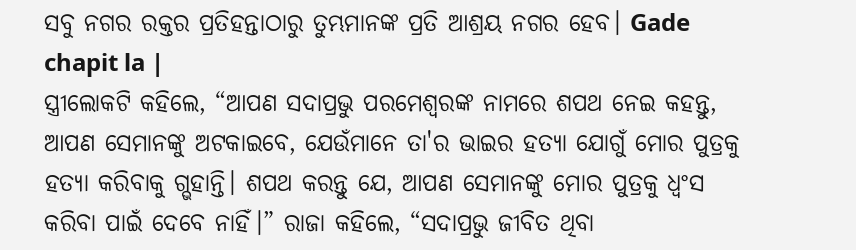ସବୁ ନଗର ରକ୍ତର ପ୍ରତିହନ୍ତାଠାରୁ ତୁମ୍ଭମାନଙ୍କ ପ୍ରତି ଆଶ୍ରୟ ନଗର ହେବ। Gade chapit la |
ସ୍ତ୍ରୀଲୋକଟି କହିଲେ, “ଆପଣ ସଦାପ୍ରଭୁ ପରମେଶ୍ୱରଙ୍କ ନାମରେ ଶପଥ ନେଇ କହନ୍ତୁ, ଆପଣ ସେମାନଙ୍କୁ ଅଟକାଇବେ, ଯେଉଁମାନେ ତା'ର ଭାଇର ହତ୍ୟା ଯୋଗୁଁ ମୋର ପୁତ୍ରକୁ ହତ୍ୟା କରିବାକୁ ଗ୍ଭହାନ୍ତି। ଶପଥ କରନ୍ତୁ ଯେ, ଆପଣ ସେମାନଙ୍କୁ ମୋର ପୁତ୍ରକୁ ଧ୍ୱଂସ କରିବା ପାଇଁ ଦେବେ ନାହିଁ।” ରାଜା କହିଲେ, “ସଦାପ୍ରଭୁ ଜୀବିତ ଥିବା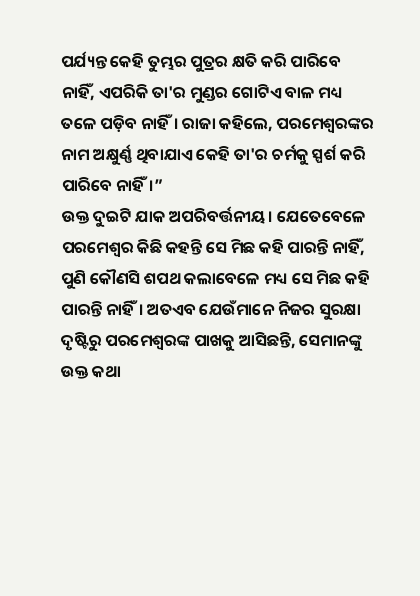ପର୍ଯ୍ୟନ୍ତ କେହି ତୁମ୍ଭର ପୁତ୍ରର କ୍ଷତି କରି ପାରିବେ ନାହିଁ, ଏପରିକି ତା'ର ମୁଣ୍ଡର ଗୋଟିଏ ବାଳ ମଧ୍ୟ ତଳେ ପଡ଼ିବ ନାହିଁ। ରାଜା କହିଲେ, ପରମେଶ୍ୱରଙ୍କର ନାମ ଅକ୍ଷୁର୍ଣ୍ଣ ଥିବାଯାଏ କେହି ତା'ର ଚର୍ମକୁ ସ୍ପର୍ଶ କରି ପାରିବେ ନାହିଁ।”
ଉକ୍ତ ଦୁଇଟି ଯାକ ଅପରିବର୍ତ୍ତନୀୟ। ଯେତେବେଳେ ପରମେଶ୍ୱର କିଛି କହନ୍ତି ସେ ମିଛ କହି ପାରନ୍ତି ନାହିଁ, ପୁଣି କୌଣସି ଶପଥ କଲାବେଳେ ମଧ୍ୟ ସେ ମିଛ କହି ପାରନ୍ତି ନାହିଁ। ଅତଏବ ଯେଉଁମାନେ ନିଜର ସୁରକ୍ଷା ଦୃଷ୍ଟିରୁ ପରମେଶ୍ୱରଙ୍କ ପାଖକୁ ଆସିଛନ୍ତି, ସେମାନଙ୍କୁ ଉକ୍ତ କଥା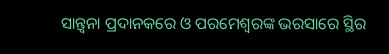ସାନ୍ତ୍ୱନା ପ୍ରଦାନକରେ ଓ ପରମେଶ୍ୱରଙ୍କ ଭରସାରେ ସ୍ଥିର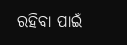ରହିବା ପାଇଁ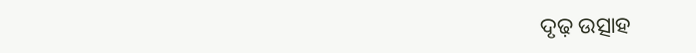ଦୃଢ଼ ଉତ୍ସାହ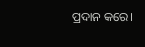ପ୍ରଦାନ କରେ।